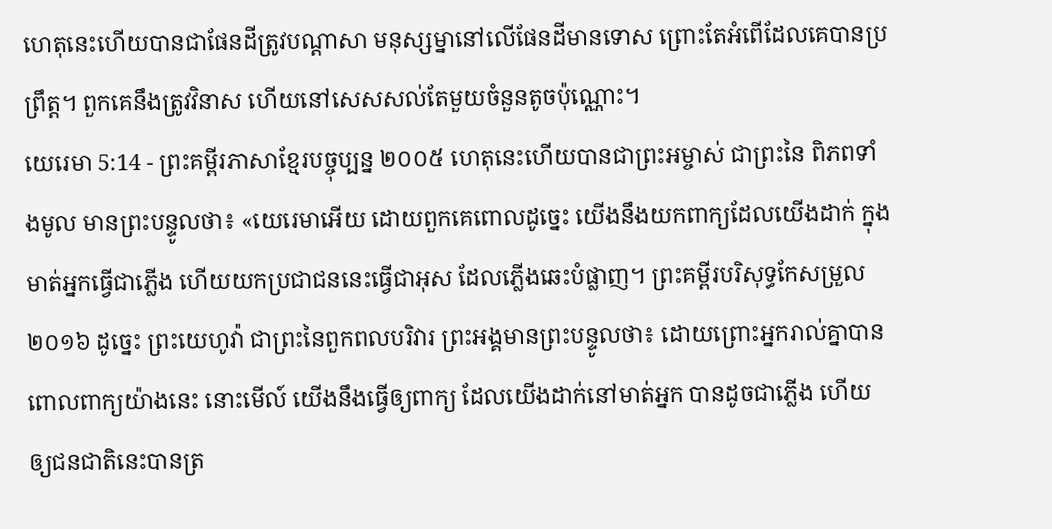ហេតុនេះហើយបានជាផែនដីត្រូវបណ្ដាសា មនុស្សម្នានៅលើផែនដីមានទោស ព្រោះតែអំពើដែលគេបានប្រព្រឹត្ត។ ពួកគេនឹងត្រូវវិនាស ហើយនៅសេសសល់តែមួយចំនួនតូចប៉ុណ្ណោះ។
យេរេមា 5:14 - ព្រះគម្ពីរភាសាខ្មែរបច្ចុប្បន្ន ២០០៥ ហេតុនេះហើយបានជាព្រះអម្ចាស់ ជាព្រះនៃ ពិភពទាំងមូល មានព្រះបន្ទូលថា៖ «យេរេមាអើយ ដោយពួកគេពោលដូច្នេះ យើងនឹងយកពាក្យដែលយើងដាក់ ក្នុងមាត់អ្នកធ្វើជាភ្លើង ហើយយកប្រជាជននេះធ្វើជាអុស ដែលភ្លើងឆេះបំផ្លាញ។ ព្រះគម្ពីរបរិសុទ្ធកែសម្រួល ២០១៦ ដូច្នេះ ព្រះយេហូវ៉ា ជាព្រះនៃពួកពលបរិវារ ព្រះអង្គមានព្រះបន្ទូលថា៖ ដោយព្រោះអ្នករាល់គ្នាបានពោលពាក្យយ៉ាងនេះ នោះមើល៍ យើងនឹងធ្វើឲ្យពាក្យ ដែលយើងដាក់នៅមាត់អ្នក បានដូចជាភ្លើង ហើយឲ្យជនជាតិនេះបានត្រ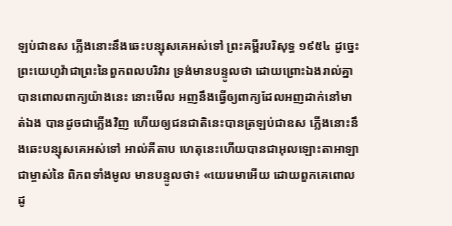ឡប់ជាឧស ភ្លើងនោះនឹងឆេះបន្សុសគេអស់ទៅ ព្រះគម្ពីរបរិសុទ្ធ ១៩៥៤ ដូច្នេះ ព្រះយេហូវ៉ាជាព្រះនៃពួកពលបរិវារ ទ្រង់មានបន្ទូលថា ដោយព្រោះឯងរាល់គ្នាបានពោលពាក្យយ៉ាងនេះ នោះមើល អញនឹងធ្វើឲ្យពាក្យដែលអញដាក់នៅមាត់ឯង បានដូចជាភ្លើងវិញ ហើយឲ្យជនជាតិនេះបានត្រឡប់ជាឧស ភ្លើងនោះនឹងឆេះបន្សុសគេអស់ទៅ អាល់គីតាប ហេតុនេះហើយបានជាអុលឡោះតាអាឡាជាម្ចាស់នៃ ពិភពទាំងមូល មានបន្ទូលថា៖ «យេរេមាអើយ ដោយពួកគេពោលដូ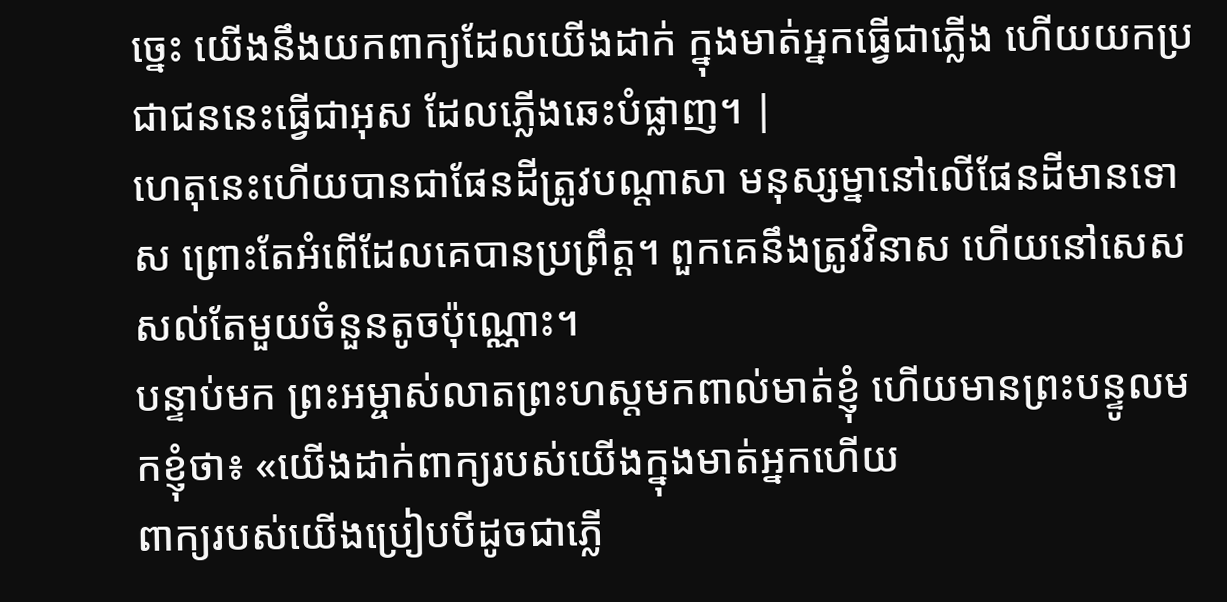ច្នេះ យើងនឹងយកពាក្យដែលយើងដាក់ ក្នុងមាត់អ្នកធ្វើជាភ្លើង ហើយយកប្រជាជននេះធ្វើជាអុស ដែលភ្លើងឆេះបំផ្លាញ។ |
ហេតុនេះហើយបានជាផែនដីត្រូវបណ្ដាសា មនុស្សម្នានៅលើផែនដីមានទោស ព្រោះតែអំពើដែលគេបានប្រព្រឹត្ត។ ពួកគេនឹងត្រូវវិនាស ហើយនៅសេសសល់តែមួយចំនួនតូចប៉ុណ្ណោះ។
បន្ទាប់មក ព្រះអម្ចាស់លាតព្រះហស្ដមកពាល់មាត់ខ្ញុំ ហើយមានព្រះបន្ទូលមកខ្ញុំថា៖ «យើងដាក់ពាក្យរបស់យើងក្នុងមាត់អ្នកហើយ
ពាក្យរបស់យើងប្រៀបបីដូចជាភ្លើ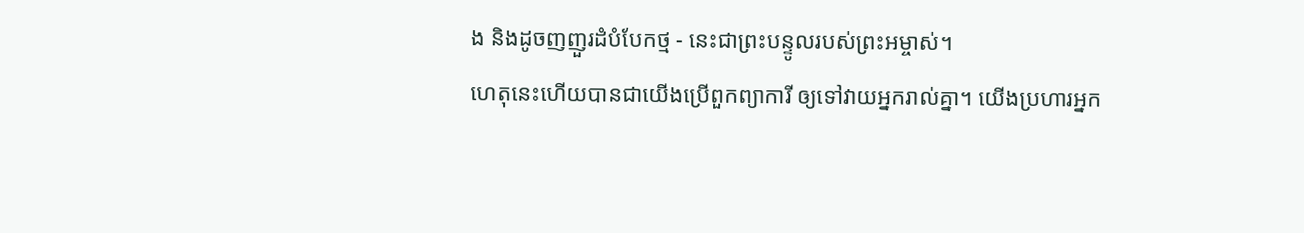ង និងដូចញញួរដំបំបែកថ្ម - នេះជាព្រះបន្ទូលរបស់ព្រះអម្ចាស់។
ហេតុនេះហើយបានជាយើងប្រើពួកព្យាការី ឲ្យទៅវាយអ្នករាល់គ្នា។ យើងប្រហារអ្នក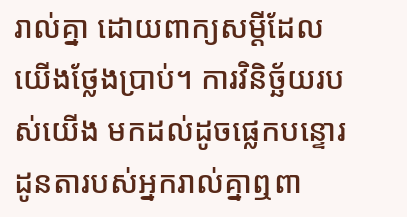រាល់គ្នា ដោយពាក្យសម្ដីដែលយើងថ្លែងប្រាប់។ ការវិនិច្ឆ័យរបស់យើង មកដល់ដូចផ្លេកបន្ទោរ
ដូនតារបស់អ្នករាល់គ្នាឮពា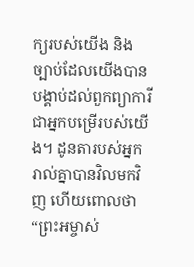ក្យរបស់យើង និងច្បាប់ដែលយើងបានបង្គាប់ដល់ពួកព្យាការីជាអ្នកបម្រើរបស់យើង។ ដូនតារបស់អ្នករាល់គ្នាបានវិលមកវិញ ហើយពោលថា “ព្រះអម្ចាស់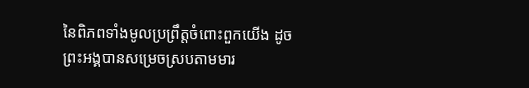នៃពិភពទាំងមូលប្រព្រឹត្តចំពោះពួកយើង ដូចព្រះអង្គបានសម្រេចស្របតាមមារ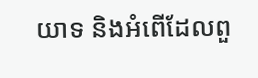យាទ និងអំពើដែលពួ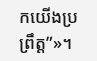កយើងប្រព្រឹត្ត”»។